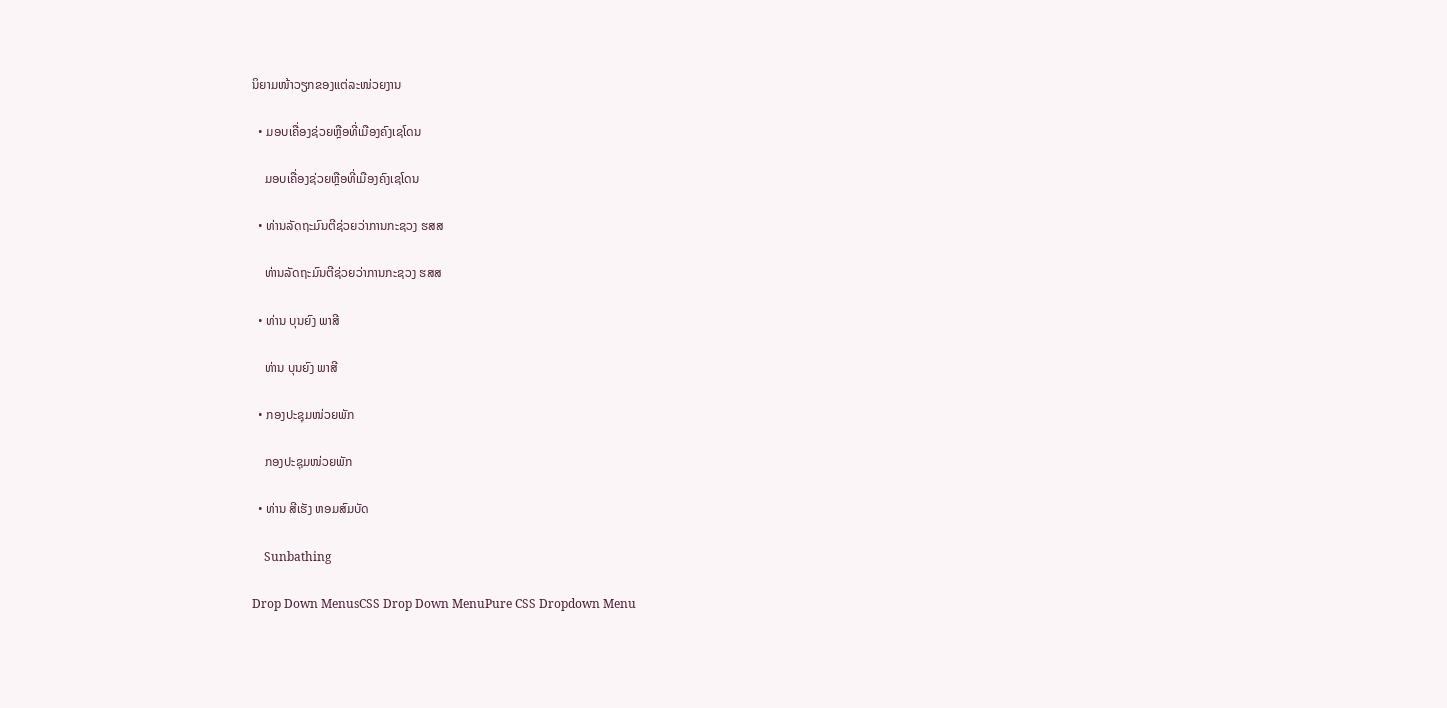ນິຍາມໜ້າວຽກຂອງແຕ່ລະໜ່ວຍງານ

  • ມອບເຄື່ອງຊ່ວຍຫຼືອທີ່ເມືອງຄົງເຊໂດນ

    ມອບເຄື່ອງຊ່ວຍຫຼືອທີ່ເມືອງຄົງເຊໂດນ

  • ທ່ານລັດຖະມົນຕີຊ່ວຍວ່າການກະຊວງ ຮສສ

    ທ່ານລັດຖະມົນຕີຊ່ວຍວ່າການກະຊວງ ຮສສ

  • ທ່ານ ບຸນຍົງ ພາສີ

    ທ່ານ ບຸນຍົງ ພາສີ

  • ກອງປະຊຸມໜ່ວຍພັກ

    ກອງປະຊຸມໜ່ວຍພັກ

  • ທ່ານ ສີເຮັງ ຫອມສົມບັດ

    Sunbathing

Drop Down MenusCSS Drop Down MenuPure CSS Dropdown Menu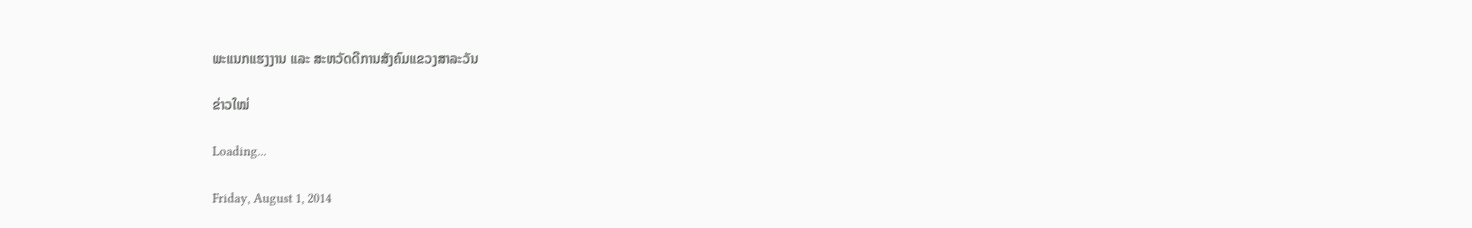ພະແນກແຮງງານ ແລະ ສະຫວັດດີການສັງຄົມແຂວງສາລະວັນ

ຂ່າວໃໝ່

Loading...

Friday, August 1, 2014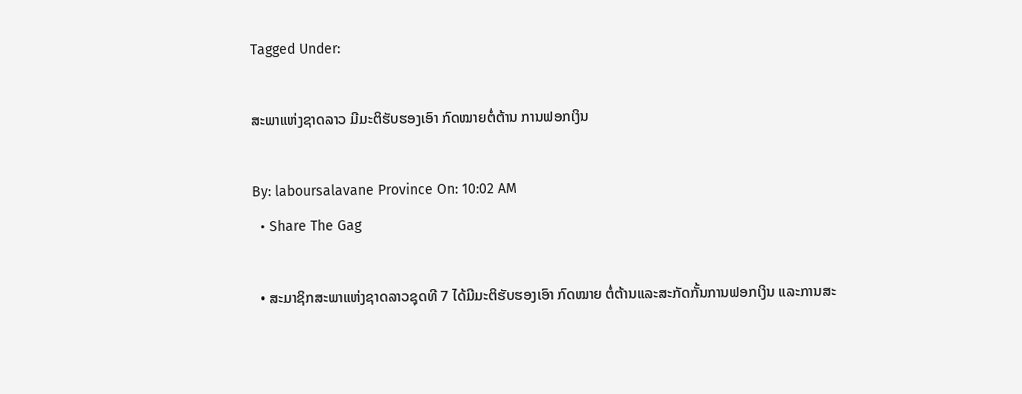Tagged Under:

ສະພາແຫ່ງຊາດລາວ ມີມະຕິຮັບຮອງເອົາ ກົດໝາຍຕໍ່ຕ້ານ ການຟອກເງິນ

By: laboursalavane Province On: 10:02 AM
  • Share The Gag

  • ສະມາຊິກສະພາແຫ່ງຊາດລາວຊຸດທີ 7 ໄດ້ມີມະຕິຮັບຮອງເອົາ ກົດໝາຍ ຕໍ່ຕ້ານແລະສະກັດກັ້ນການຟອກເງິນ ແລະການສະ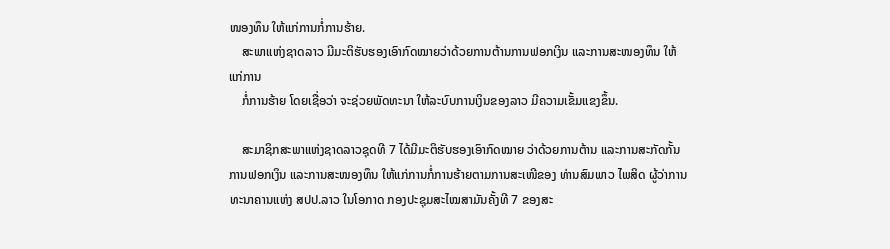ໜອງທຶນ ໃຫ້ແກ່ການກໍ່ການຮ້າຍ.
    ສະພາແຫ່ງຊາດລາວ ມີມະຕິຮັບຮອງເອົາກົດໝາຍວ່າດ້ວຍການຕ້ານການຟອກເງິນ ແລະການສະໜອງທຶນ ໃຫ້ແກ່ການ
    ກໍ່ການຮ້າຍ ໂດຍເຊື່ອວ່າ ຈະຊ່ວຍພັດທະນາ ໃຫ້ລະບົບການເງິນຂອງລາວ ມີຄວາມເຂັ້ມແຂງຂຶ້ນ.

    ສະມາຊິກສະພາແຫ່ງຊາດລາວຊຸດທີ 7 ໄດ້ມີມະຕິຮັບຮອງເອົາກົດໝາຍ ວ່າດ້ວຍການຕ້ານ ແລະການສະກັດກັ້ນການຟອກເງິນ ແລະການສະໜອງທຶນ ໃຫ້ແກ່ການກໍ່ການຮ້າຍຕາມການສະເໜີຂອງ ທ່ານສົມພາວ ໄພສິດ ຜູ້ວ່າການທະນາຄານແຫ່ງ ສປປ.ລາວ ໃນໂອກາດ ກອງປະຊຸມສະໄໝສາມັນຄັ້ງທີ 7 ຂອງສະ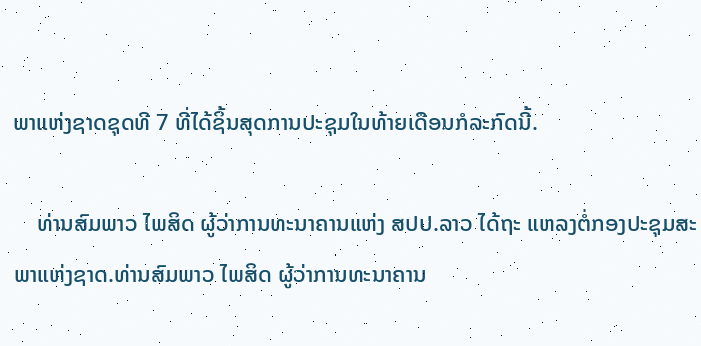ພາແຫ່ງຊາດຊຸດທີ 7 ທີ່ໄດ້ຊິ້ນສຸດການປະຊຸມໃນທ້າຍເດືອນກໍລະກົດນີ້.

    ທ່ານສົມພາວ ໄພສິດ ຜູ້ວ່າການທະນາຄານແຫ່ງ ສປປ.ລາວ ໄດ້ຖະ ແຫລງຕໍ່ກອງປະຊຸມສະພາແຫ່ງຊາດ.ທ່ານສົມພາວ ໄພສິດ ຜູ້ວ່າການທະນາຄານ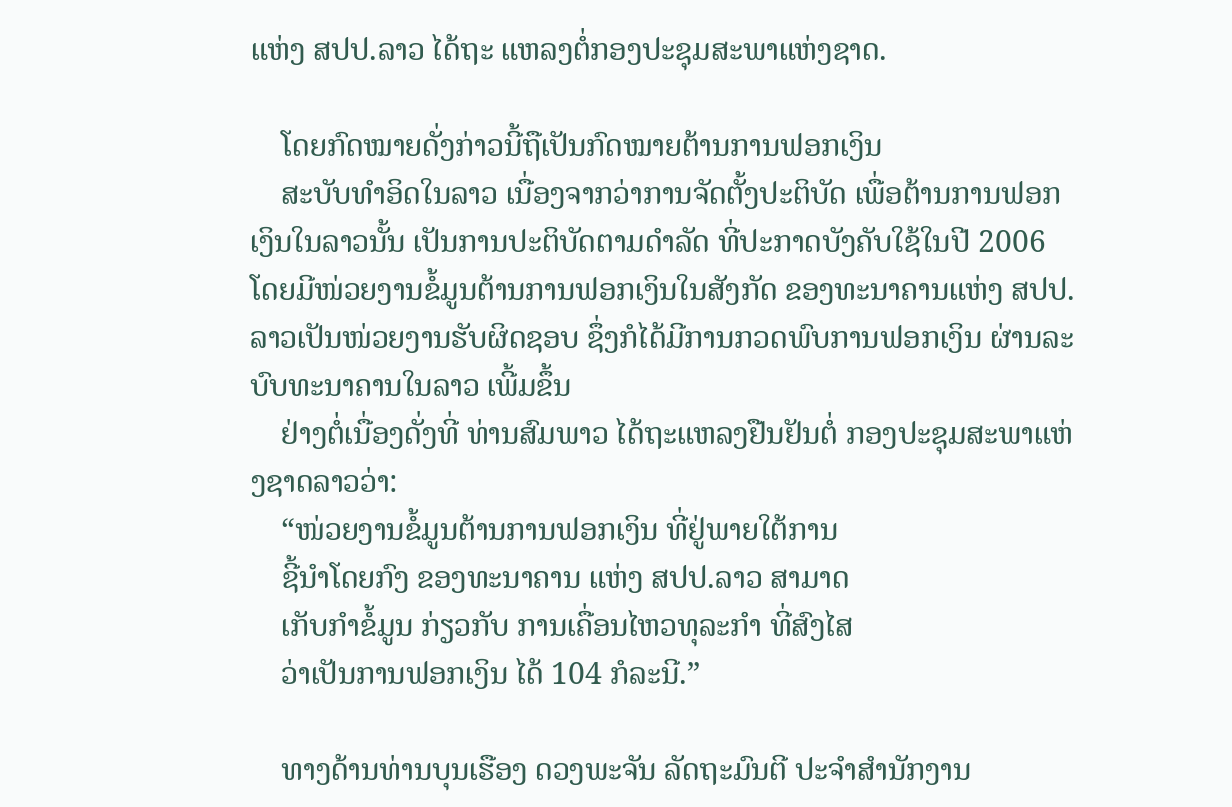ແຫ່ງ ສປປ.ລາວ ໄດ້ຖະ ແຫລງຕໍ່ກອງປະຊຸມສະພາແຫ່ງຊາດ.

    ໂດຍກົດໝາຍດັ່ງກ່າວນີ້ຖືເປັນກົດໝາຍຕ້ານການຟອກເງິນ
    ສະບັບທຳອິດໃນລາວ ເນື່ອງຈາກວ່າການຈັດຕັ້ງປະຕິບັດ ເພື່ອຕ້ານການຟອກເງິນໃນລາວນັ້ນ ເປັນການປະຕິບັດຕາມດຳລັດ ທີ່ປະກາດບັງຄັບໃຊ້ໃນປີ 2006 ໂດຍມີໜ່ວຍງານຂໍ້ມູນຕ້ານການຟອກເງິນໃນສັງກັດ ຂອງທະນາຄານແຫ່ງ ສປປ.ລາວເປັນໜ່ວຍງານຮັບຜິດຊອບ ຊຶ່ງກໍໄດ້ມີການກວດພົບການຟອກເງິນ ຜ່ານລະບົບທະນາຄານໃນລາວ ເພີ້ມຂຶ້ນ
    ຢ່າງຕໍ່ເນື່ອງດັ່ງທີ່ ທ່ານສົມພາວ ໄດ້ຖະແຫລງຢືນຢັນຕໍ່ ກອງປະຊຸມສະພາແຫ່ງຊາດລາວວ່າ:
    “ໜ່ວຍງານຂໍ້ມູນຕ້ານການຟອກເງິນ ທີ່ຢູ່ພາຍໃຕ້ການ
    ຊີ້ນຳໂດຍກົງ ຂອງທະນາຄານ ແຫ່ງ ສປປ.ລາວ ສາມາດ
    ເກັບກຳຂໍ້ມູນ ກ່ຽວກັບ ການເຄື່ອນໄຫວທຸລະກຳ ທີ່ສົງໄສ
    ວ່າເປັນການຟອກເງິນ ໄດ້ 104 ກໍລະນີ.”

    ທາງດ້ານທ່ານບຸນເຮືອງ ດວງພະຈັນ ລັດຖະມົນຕີ ປະຈຳສຳນັກງານ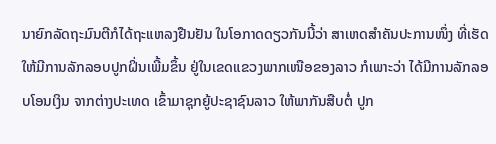ນາຍົກລັດຖະມົນຕີກໍໄດ້ຖະແຫລງຢືນຢັນ ໃນໂອກາດດຽວກັນນີ້ວ່າ ສາເຫດສຳຄັນປະການໜຶ່ງ ທີ່ເຮັດໃຫ້ມີການລັກລອບປູກຝິ່ນເພີ້ມຂຶ້ນ ຢູ່ໃນເຂດແຂວງພາກເໜືອຂອງລາວ ກໍເພາະວ່າ ໄດ້ມີການລັກລອບໂອນເງິນ ຈາກຕ່າງປະເທດ ເຂົ້າມາຊຸກຍູ້ປະຊາຊົນລາວ ໃຫ້ພາກັນສືບຕໍ່ ປູກ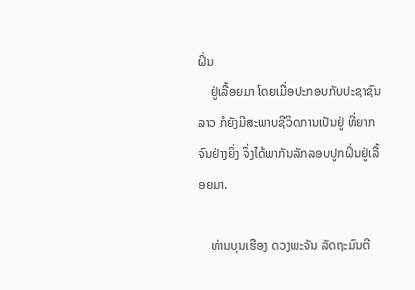ຝິ່ນ
    ຢູ່ເລື້ອຍມາ ໂດຍເມື່ອປະກອບກັບປະຊາຊົນລາວ ກໍຍັງມີສະພາບຊີວິດການເປັນຢູ່ ທີ່ຍາກຈົນຢ່າງຍິ່ງ ຈຶ່ງໄດ້ພາກັນລັກລອບປູກຝິ່ນຢູ່ເລື້ອຍມາ.

    ທ່ານບຸນເຮືອງ ດວງພະຈັນ ລັດຖະມົນຕີ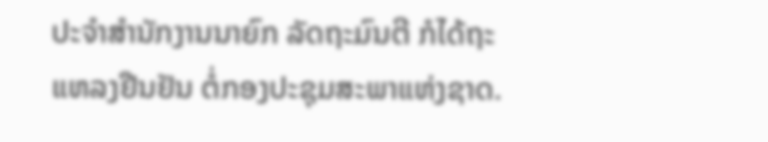ປະຈຳສຳນັກງານນາຍົກ ລັດຖະມົນຕີ ກໍໄດ້ຖະແຫລງຢືນຢັນ ຕໍ່ກອງປະຊຸມສະພາແຫ່ງຊາດ.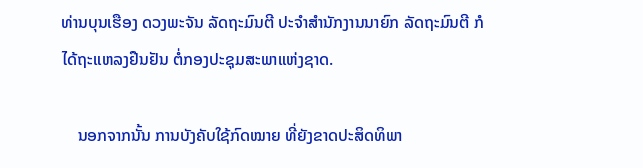ທ່ານບຸນເຮືອງ ດວງພະຈັນ ລັດຖະມົນຕີ ປະຈຳສຳນັກງານນາຍົກ ລັດຖະມົນຕີ ກໍໄດ້ຖະແຫລງຢືນຢັນ ຕໍ່ກອງປະຊຸມສະພາແຫ່ງຊາດ.

    ນອກຈາກນັ້ນ ການບັງຄັບໃຊ້ກົດໝາຍ ທີ່ຍັງຂາດປະສິດທິພາ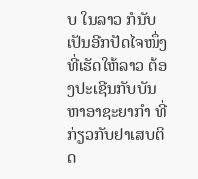ບ ໃນລາວ ກໍນັບເປັນອີກປັດໄຈໜຶ່ງ ທີ່ເຮັດໃຫ້ລາວ ຕ້ອງປະເຊີນກັບບັນຫາອາຊະຍາກຳ ທີ່ກ່ຽວກັບຢາເສບຕິດ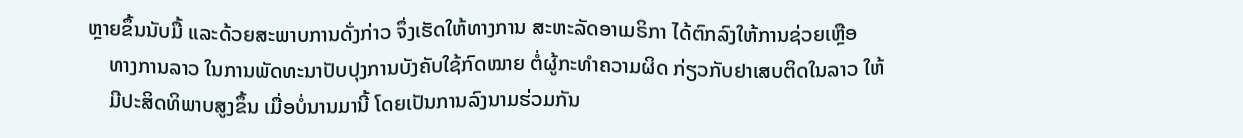ຫຼາຍຂຶ້ນນັບມື້ ແລະດ້ວຍສະພາບການດັ່ງກ່າວ ຈຶ່ງເຮັດໃຫ້ທາງການ ສະຫະລັດອາເມຣິກາ ໄດ້ຕົກລົງໃຫ້ການຊ່ວຍເຫຼືອ
    ທາງການລາວ ໃນການພັດທະນາປັບປຸງການບັງຄັບໃຊ້ກົດໝາຍ ຕໍ່ຜູ້ກະທຳຄວາມຜິດ ກ່ຽວກັບຢາເສບຕິດໃນລາວ ໃຫ້
    ມີປະສິດທິພາບສູງຂຶ້ນ ເມື່ອບໍ່ນານມານີ້ ໂດຍເປັນການລົງນາມຮ່ວມກັນ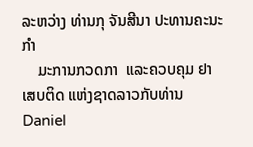ລະຫວ່າງ ທ່ານກຸ ຈັນສີນາ ປະທານຄະນະກຳ
    ມະການກວດກາ  ແລະຄວບຄຸມ ຢາເສບຕິດ ແຫ່ງຊາດລາວກັບທ່ານ Daniel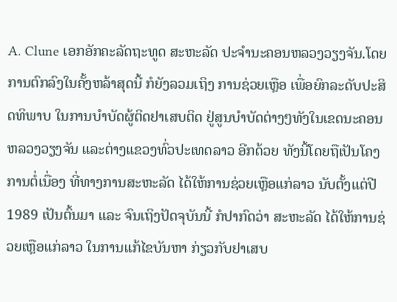A. Clune ເອກອັກຄະລັດຖະທູດ ສະຫະລັດ ປະຈຳນະຄອນຫລວງວຽງຈັນ.ໂດຍການຕົກລົງໃນຄັ້ງຫລ້າສຸດນີ້ ກໍຍັງລວມເຖິງ ການຊ່ວຍເຫຼືອ ເພື່ອຍົກລະດັບປະສິດທິພາບ ໃນການບຳບັດຜູ້ຕິດຢາເສບຕິດ ຢູ່ສູນບຳບັດຕ່າງໆທັງໃນເຂດນະຄອນຫລວງວຽງຈັນ ແລະຕ່າງແຂວງທົ່ວປະເທດລາວ ອີກດ້ວຍ ທັງນີ້ໂດຍຖືເປັນໂຄງການຕໍ່ເນື່ອງ ທີ່ທາງການສະຫະລັດ ໄດ້ໃຫ້ການຊ່ວຍເຫຼືອແກ່ລາວ ນັບຕັ້ງແຕ່ປີ 1989 ເປັນຕົ້ນມາ ແລະ ຈົນເຖິງປັດຈຸບັນນີ້ ກໍປາກົດວ່າ ສະຫະລັດ ໄດ້ໃຫ້ການຊ່ວຍເຫຼືອແກ່ລາວ ໃນການແກ້ໄຂບັນຫາ ກ່ຽວກັບຢາເສບ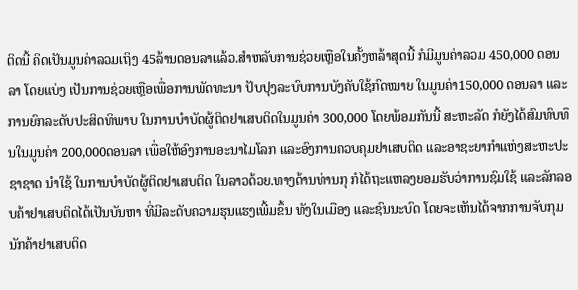ຕິດນີ້ ຄິດເປັນມູນຄ່າລວມເຖິງ 45ລ້ານດອນລາແລ້ວ.ສຳຫລັບການຊ່ວຍເຫຼືອໃນຄັ້ງຫລ້າສຸດນີ້ ກໍມີມູນຄ່າລວມ 450,000 ດອນລາ ໂດຍແບ່ງ ເປັນການຊ່ວຍເຫຼືອເພື່ອການພັດທະນາ ປັບປຸງລະບົບການບັງຄັບໃຊ້ກົດໝາຍ ໃນມູນຄ່າ150,000 ດອນລາ ແລະການຍົກລະດັບປະສິດທິພາບ ໃນການບຳບັດຜູ້ຕິດຢາເສບຕິດໃນມູນຄ່າ 300,000 ໂດຍພ້ອມກັນນີ້ ສະຫະລັດ ກໍຍັງໄດ້ສົມທົບທຶນໃນມູນຄ່າ 200,000ດອນລາ ເພື່ອໃຫ້ອົງການອະນາໄມໂລກ ແລະອົງການຄວບຄຸມຢາເສບຕິດ ແລະອາຊະຍາກຳແຫ່ງສະຫະປະຊາຊາດ ນຳໃຊ້ ໃນການບຳບັດຜູ້ຕິດຢາເສບຕິດ ໃນລາວດ້ວຍ.ທາງດ້ານທ່ານກຸ ກໍໄດ້ຖະແຫລງຍອມຮັບວ່າການຊົມໃຊ້ ແລະລັກລອບຄ້າຢາເສບຕິດໄດ້ເປັນບັນຫາ ທີ່ມີລະດັບຄວາມຮຸນແຮງເພີ້ມຂຶ້ນ ທັງໃນເມືອງ ແລະຊົນນະບົດ ໂດຍຈະເຫັນໄດ້ຈາກການຈັບກຸມນັກຄ້າຢາເສບຕິດ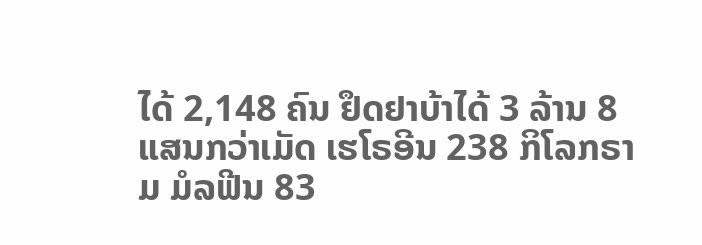ໄດ້ 2,148 ຄົນ ຢຶດຢາບ້າໄດ້ 3 ລ້ານ 8 ແສນກວ່າເມັດ ເຮໂຣອີນ 238 ກິໂລກຣາມ ມໍລຟີນ 83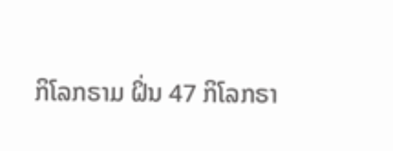ກິໂລກຣາມ ຝິ່ນ 47 ກິໂລກຣາ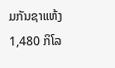ມກັນຊາແຫ້ງ 1,480 ກິໂລ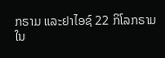ກຣາມ ແລະຢາໄອຊ໌ 22 ກິໂລກຣາມ ໃນ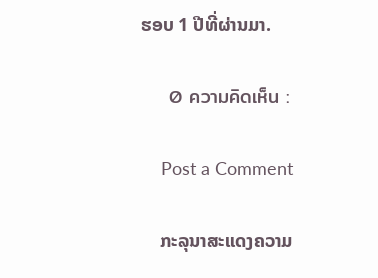ຮອບ 1 ປີທີ່ຜ່ານມາ.

    0 ความคิดเห็น :

    Post a Comment

    ກະລຸນາສະແດງຄວາມ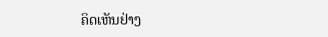ຄິດເຫັນຢ່າງ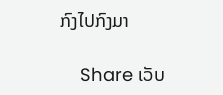ກົງໄປກົງມາ

    Share ເວັບ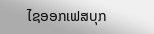ໄຊອອກເຟສບຸກ